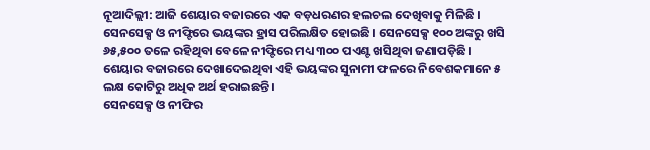ନୂଆଦିଲ୍ଲୀ: ଆଜି ଶେୟାର ବଜାରରେ ଏକ ବଡ଼ଧରଣର ହଲଚଲ ଦେଖିବାକୁ ମିଳିଛି । ସେନସେକ୍ସ ଓ ନୀଫ୍ଟିରେ ଭୟଙ୍କର ହ୍ରାସ ପରିଲକ୍ଷିତ ହୋଇଛି । ସେନସେକ୍ସ ୧୦୦ ଅଙ୍କରୁ ଖସି ୬୫,୫୦୦ ତଳେ ରହିଥିବା ବେଳେ ନୀଫ୍ଟିରେ ମଧ୍ୟ ୩୦୦ ପଏଣ୍ଟ ଖସିଥିବା ଜଣାପଡ଼ିଛି । ଶେୟାର ବଜାରରେ ଦେଖାଦେଇଥିବା ଏହି ଭୟଙ୍କର ସୁନାମୀ ଫଳରେ ନିବେଶକମାନେ ୫ ଲକ୍ଷ କୋଟିରୁ ଅଧିକ ଅର୍ଥ ହରାଇଛନ୍ତି ।
ସେନସେକ୍ସ ଓ ନୀଫିର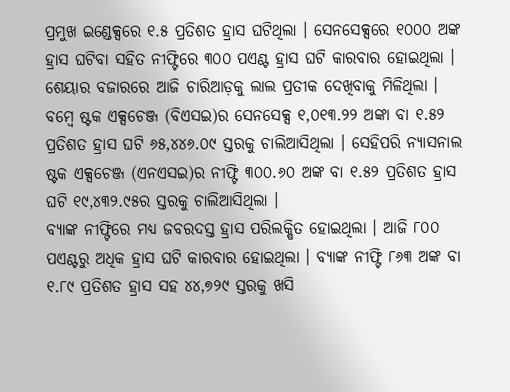ପ୍ରମୁଖ ଇଣ୍ଡେକ୍ସରେ ୧.୫ ପ୍ରତିଶତ ହ୍ରାସ ଘଟିଥିଲା । ସେନସେକ୍ସରେ ୧୦୦୦ ଅଙ୍କ ହ୍ରାସ ଘଟିବା ସହିତ ନୀଫ୍ଟିରେ ୩୦୦ ପଏଣ୍ଟ ହ୍ରାସ ଘଟି କାରବାର ହୋଇଥିଲା । ଶେୟାର ବଜାରରେ ଆଜି ଚାରିଆଡ଼କୁ ଲାଲ ପ୍ରତୀକ ଦେଖିବାକୁ ମିଳିଥିଲା । ବମ୍ବେ ଷ୍ଟକ ଏକ୍ସଚେଞ୍ଜ (ବିଏସଇ)ର ସେନସେକ୍ସ ୧,୦୧୩.୨୨ ଅଙ୍କା ବା ୧.୫୨ ପ୍ରତିଶତ ହ୍ରାସ ଘଟି ୬୫,୪୪୬.୦୯ ସ୍ତରକୁ ଚାଲିଆସିଥିଲା । ସେହିପରି ନ୍ୟାସନାଲ ଷ୍ଟକ ଏକ୍ସଚେଞ୍ଜ (ଏନଏସଇ)ର ନୀଫ୍ଟି ୩୦୦.୬୦ ଅଙ୍କ ବା ୧.୫୨ ପ୍ରତିଶତ ହ୍ରାସ ଘଟି ୧୯,୪୩୨.୯୫ର ସ୍ତରକୁ ଚାଲିଆସିଥିଲା ।
ବ୍ୟାଙ୍କ ନୀଫ୍ଟିରେ ମଧ୍ୟ ଜବରଦସ୍ତ ହ୍ରାସ ପରିଲକ୍ଷିତ ହୋଇଥିଲା । ଆଜି ୮୦୦ ପଏଣ୍ଟରୁ ଅଧିକ ହ୍ରାସ ଘଟି କାରବାର ହୋଇଥିଲା । ବ୍ୟାଙ୍କ ନୀଫ୍ଟି ୮୬୩ ଅଙ୍କ ବା ୧.୮୯ ପ୍ରତିଶତ ହ୍ରାସ ସହ ୪୪,୭୨୯ ସ୍ତରକୁ ଖସି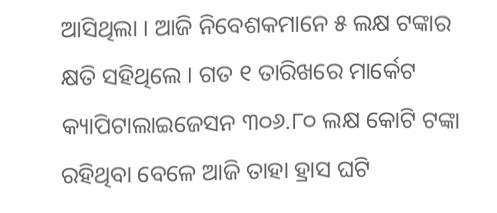ଆସିଥିଲା । ଆଜି ନିବେଶକମାନେ ୫ ଲକ୍ଷ ଟଙ୍କାର କ୍ଷତି ସହିଥିଲେ । ଗତ ୧ ତାରିଖରେ ମାର୍କେଟ କ୍ୟାପିଟାଲାଇଜେସନ ୩୦୬.୮୦ ଲକ୍ଷ କୋଟି ଟଙ୍କା ରହିଥିବା ବେଳେ ଆଜି ତାହା ହ୍ରାସ ଘଟି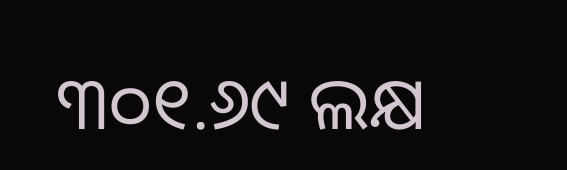୩୦୧.୬୯ ଲକ୍ଷ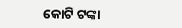କୋଟି ଟଙ୍କା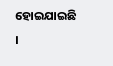ହୋଇଯାଇଛି ।